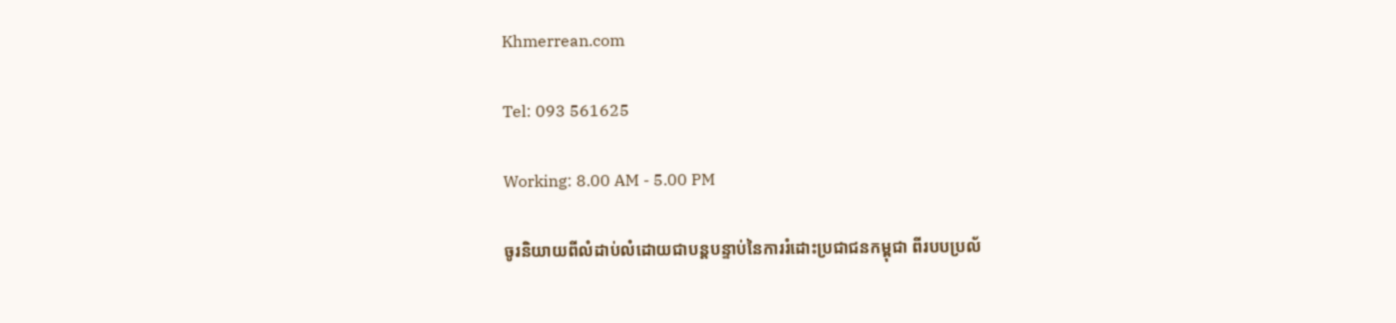Khmerrean.com

Tel: 093 561625

Working: 8.00 AM - 5.00 PM

ចូរនិយាយពីលំដាប់លំដោយជាបន្តបន្ទាប់នៃការរំដោះប្រជាជនកម្ពុជា ពីរបបប្រល័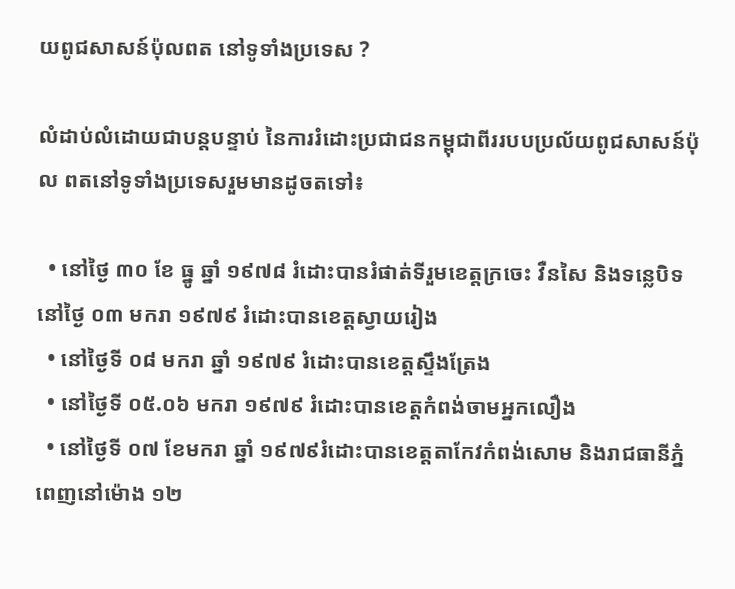យពូជសាសន៍ប៉ុលពត នៅទូទាំងប្រទេស ?

លំដាប់លំដោយជាបន្តបន្ទាប់ នៃការរំដោះប្រជាជនកម្ពុជាពីររបបប្រល័យពូជសាសន៍ប៉ុល ពតនៅទូទាំងប្រទេសរួមមានដូចតទៅ៖

  • នៅថ្ងៃ ៣០ ខែ ធ្នូ ឆ្នាំ ១៩៧៨ រំដោះបានរំផាត់ទីរួមខេត្តក្រចេះ វឺនសៃ និងទន្លេបិទនៅថ្ងៃ ០៣ មករា ១៩៧៩ រំដោះបានខេត្តស្វាយរៀង
  • នៅថ្ងៃទី ០៨ មករា ឆ្នាំ ១៩៧៩ រំដោះបានខេត្តស្ទឹងត្រែង
  • នៅថ្ងៃទី ០៥.០៦ មករា ១៩៧៩ រំដោះបានខេត្តកំពង់ចាមអ្នកលឿង
  • នៅថ្ងៃទី ០៧ ខែមករា ឆ្នាំ ១៩៧៩រំដោះបានខេត្តតាកែវកំពង់សោម និងរាជធានីភ្នំពេញនៅម៉ោង ១២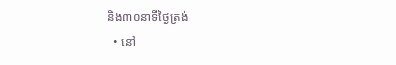និង៣០នាទីថ្ងៃត្រង់
  • នៅ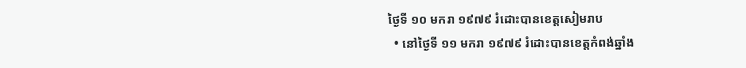ថ្ងៃទី ១០ មករា ១៩៧៩ រំដោះបានខេត្តសៀមរាប
  • នៅថ្ងៃទី ១១ មករា ១៩៧៩ រំដោះបានខេត្តកំពង់ឆ្នាំង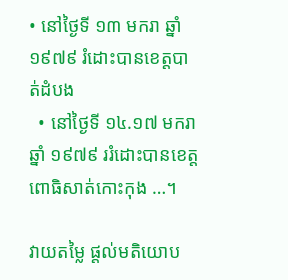• នៅថ្ងៃទី ១៣ មករា ឆ្នាំ ១៩៧៩ រំដោះបានខេត្តបាត់ដំបង
  • នៅថ្ងៃទី ១៤.១៧ មករា ឆ្នាំ ១៩៧៩ ររំដោះបានខេត្តពោធិសាត់កោះកុង …។

វាយតម្លៃ ផ្តល់មតិយោប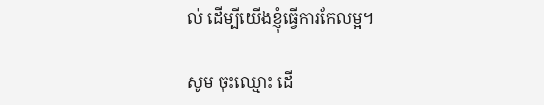ល់ ដើម្បីយើងខ្ញុំធ្វើការកែលម្អ។

សូម ចុះឈ្មោះ ដើ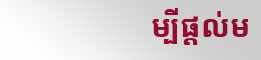ម្បីផ្តល់ម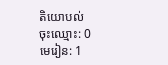តិយោបល់
ចុះឈ្មោះ: 0
មេរៀន: 1